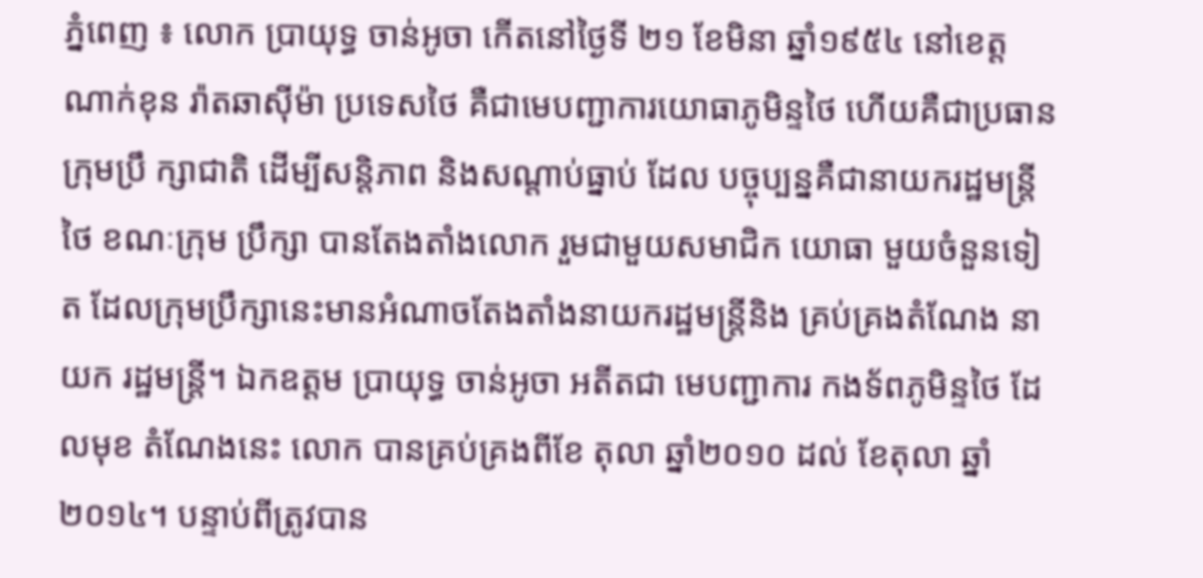ភ្នំពេញ ៖ លោក ប្រាយុទ្ធ ចាន់អូចា កើតនៅថ្ងៃទី ២១ ខែមិនា ឆ្នាំ១៩៥៤ នៅខេត្ត ណាក់ខុន រ៉ាតឆាស៊ីម៉ា ប្រទេសថៃ គឺជាមេបញ្ជាការយោធាភូមិន្ទថៃ ហើយគឺជាប្រធានក្រុមប្រឹ ក្សាជាតិ ដើម្បីសន្តិភាព និងសណ្តាប់ធ្នាប់ ដែល បច្ចុប្បន្នគឺជានាយករដ្ឋមន្ត្រីថៃ ខណៈក្រុម ប្រឹក្សា បានតែងតាំងលោក រួមជាមួយសមាជិក យោធា មួយចំនួនទៀត ដែលក្រុមប្រឹក្សានេះមានអំណាចតែងតាំងនាយករដ្ឋមន្ត្រីនិង គ្រប់គ្រងតំណែង នាយក រដ្ឋមន្ត្រី។ ឯកឧត្តម ប្រាយុទ្ធ ចាន់អូចា អតីតជា មេបញ្ជាការ កងទ័ពភូមិន្ទថៃ ដែលមុខ តំណែងនេះ លោក បានគ្រប់គ្រងពីខែ តុលា ឆ្នាំ២០១០ ដល់ ខែតុលា ឆ្នាំ២០១៤។ បន្ទាប់ពីត្រូវបាន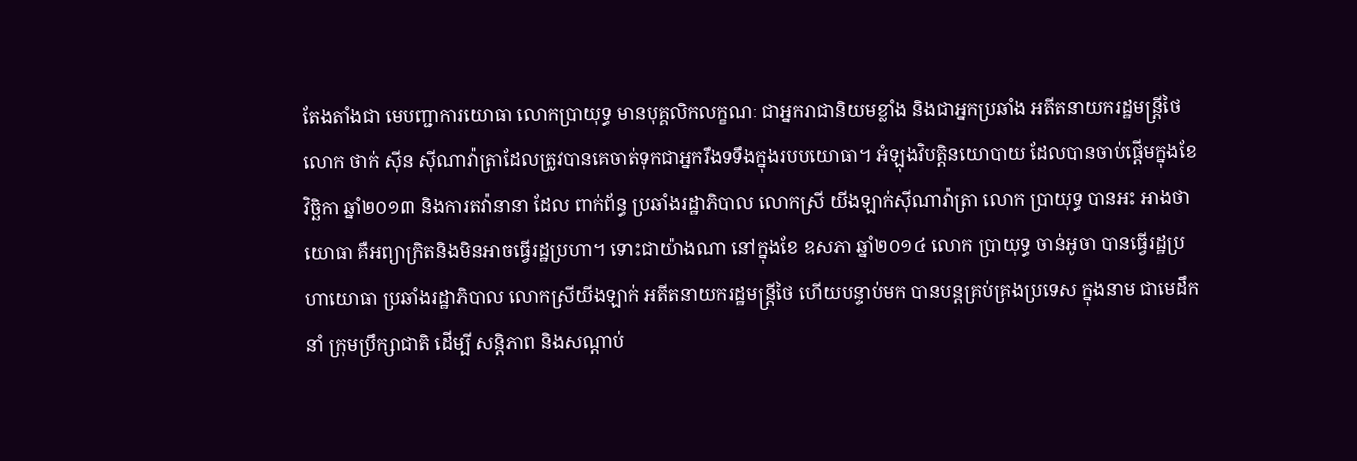តែងតាំងជា មេបញ្ជាការយោធា លោកប្រាយុទ្ធ មានបុគ្គលិកលក្ខណៈ ជាអ្នករាជានិយមខ្លាំង និងជាអ្នកប្រឆាំង អតីតនាយករដ្ឋមន្ត្រីថៃ លោក ថាក់ ស៊ីន ស៊ីណាវ៉ាត្រាដែលត្រូវបានគេចាត់ទុកជាអ្នករឹងទទឹងក្នុងរបបយោធា។ អំឡុងវិបត្តិនយោបាយ ដែលបានចាប់ផ្តើមក្នុងខែ វិច្ឆិកា ឆ្នាំ២០១៣ និងការតវ៉ានានា ដែល ពាក់ព័ន្ធ ប្រឆាំងរដ្ឋាភិបាល លោកស្រី យីងឡាក់ស៊ីណាវ៉ាត្រា លោក ប្រាយុទ្ធ បានអះ អាងថា យោធា គឺអព្យាក្រិតនិងមិនអាចធ្វើរដ្ឋប្រហា។ ទោះជាយ៉ាងណា នៅក្នុងខែ ឧសភា ឆ្នាំ២០១៤ លោក ប្រាយុទ្ធ ចាន់អូចា បានធ្វើរដ្ឋប្រហាយោធា ប្រឆាំងរដ្ឋាភិបាល លោកស្រីយីងឡាក់ អតីតនាយករដ្ឋមន្ត្រីថៃ ហើយបន្ទាប់មក បានបន្តគ្រប់គ្រងប្រទេស ក្នុងនាម ជាមេដឹកនាំ ក្រុមប្រឹក្សាជាតិ ដើម្បី សន្តិភាព និងសណ្តាប់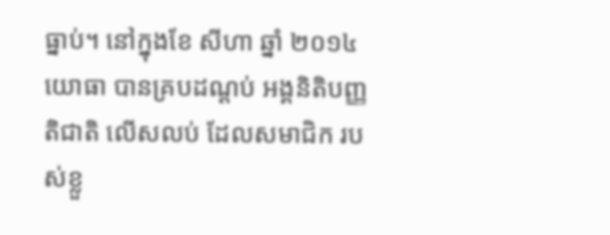ធ្នាប់។ នៅក្នុងខែ សីហា ឆ្នាំ ២០១៤ យោធា បានគ្របដណ្តប់ អង្គនិតិបញ្ញតិជាតិ លើសលប់ ដែលសមាជិក របស់ខ្លួ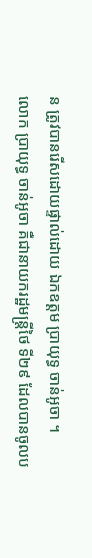ន ត្រូវបានរើសដោយផ្ទាល់ដោយ ឯកឧត្តម ប្រាយុទ្ធ ចាន់អូចា ។
លោក ប្រាយុទ្ធ ចាន់អូចា គឺជានាយករដ្ឋមន្ត្រីថៃ ទី២៩ ដែលបានចូលប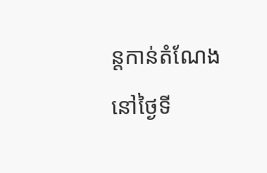ន្តកាន់តំណែង នៅថ្ងៃទី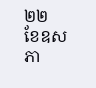២២ ខែឧសភា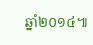ឆ្នាំ២០១៤៕